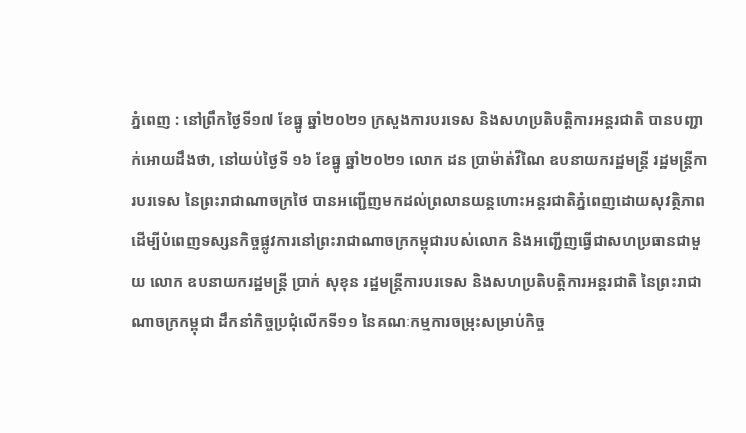ភ្នំពេញ : នៅព្រឹកថ្ងៃទី១៧ ខែធ្នូ ឆ្នាំ២០២១ ក្រសួងការបរទេស និងសហប្រតិបត្តិការអន្តរជាតិ បានបញ្ជាក់អោយដឹងថា, នៅយប់ថ្ងៃទី ១៦ ខែធ្នូ ឆ្នាំ២០២១ លោក ដន ប្រាម៉ាត់វីណៃ ឧបនាយករដ្ឋមន្រ្តី រដ្ឋមន្រ្តីការបរទេស នៃព្រះរាជាណាចក្រថៃ បានអញ្ជើញមកដល់ព្រលានយន្តហោះអន្តរជាតិភ្នំពេញដោយសុវត្ថិភាព ដើម្បីបំពេញទស្សនកិច្ចផ្លូវការនៅព្រះរាជាណាចក្រកម្ពុជារបស់លោក និងអញ្ជើញធ្វើជាសហប្រធានជាមួយ លោក ឧបនាយករដ្ឋមន្រ្តី ប្រាក់ សុខុន រដ្ឋមន្រ្តីការបរទេស និងសហប្រតិបត្តិការអន្តរជាតិ នៃព្រះរាជាណាចក្រកម្ពុជា ដឹកនាំកិច្ចប្រជុំលើកទី១១ នៃគណៈកម្មការចម្រុះសម្រាប់កិច្ច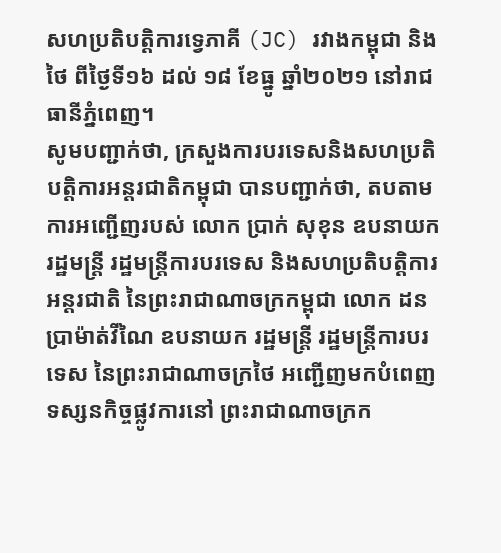សហប្រតិបត្តិការទ្វេភាគី (JC) រវាងកម្ពុជា និងថៃ ពីថ្ងៃទី១៦ ដល់ ១៨ ខែធ្នូ ឆ្នាំ២០២១ នៅរាជធានីភ្នំពេញ។
សូមបញ្ជាក់ថា, ក្រសួងការបរទេសនិងសហប្រតិបត្តិការអន្តរជាតិកម្ពុជា បានបញ្ជាក់ថា, តបតាមការអញ្ជើញរបស់ លោក ប្រាក់ សុខុន ឧបនាយករដ្ឋមន្ត្រី រដ្ឋមន្ត្រីការបរទេស និងសហប្រតិបត្តិការអន្តរជាតិ នៃព្រះរាជាណាចក្រកម្ពុជា លោក ដន ប្រាម៉ាត់វីណៃ ឧបនាយក រដ្ឋមន្ត្រី រដ្ឋមន្ត្រីការបរទេស នៃព្រះរាជាណាចក្រថៃ អញ្ជើញមកបំពេញទស្សនកិច្ចផ្លូវការនៅ ព្រះរាជាណាចក្រក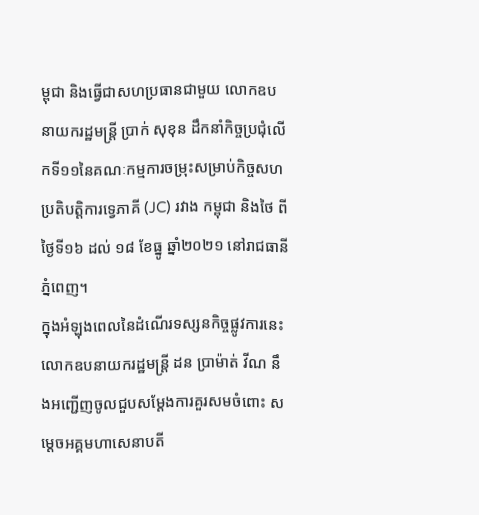ម្ពុជា និងធ្វើជាសហប្រធានជាមួយ លោកឧបនាយករដ្ឋមន្ត្រី ប្រាក់ សុខុន ដឹកនាំកិច្ចប្រជុំលើកទី១១នៃគណៈកម្មការចម្រុះសម្រាប់កិច្ចសហប្រតិបត្តិការទ្វេភាគី (JC) រវាង កម្ពុជា និងថៃ ពីថ្ងៃទី១៦ ដល់ ១៨ ខែធ្នូ ឆ្នាំ២០២១ នៅរាជធានីភ្នំពេញ។
ក្នុងអំឡុងពេលនៃដំណើរទស្សនកិច្ចផ្លូវការនេះ លោកឧបនាយករដ្ឋមន្ត្រី ដន ប្រាម៉ាត់ វីណ នឹងអញ្ជើញចូលជួបសម្តែងការគួរសមចំពោះ សម្តេចអគ្គមហាសេនាបតី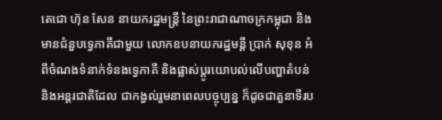តេជោ ហ៊ុន សែន នាយករដ្ឋមន្ត្រី នៃព្រះរាជាណាចក្រកម្ពុជា និងមានជំនួបទ្វេភាគីជាមួយ លោកឧបនាយករដ្ឋមន្តី ប្រាក់ សុខុន អំពីចំណងទំនាក់ទំនងទ្វេភាគី និងផ្លាស់ប្តូរយោបល់លើបញ្ហាតំបន់ និងអន្តរជាតិដែល ជាកង្វល់រួមនាពេលបច្ចុប្បន្ន ក៏ដូចជាតួនាទីរប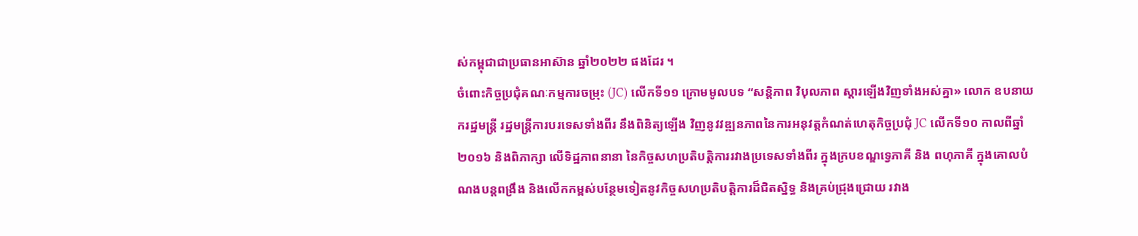ស់កម្ពុជាជាប្រធានអាស៊ាន ឆ្នាំ២០២២ ផងដែរ ។
ចំពោះកិច្ចប្រជុំគណៈកម្មការចម្រុះ (JC) លើកទី១១ ក្រោមមូលបទ “សន្តិភាព វិបុលភាព ស្តារឡើងវិញទាំងអស់គ្នា» លោក ឧបនាយករដ្ឋមន្ត្រី រដ្ឋមន្ត្រីការបរទេសទាំងពីរ នឹងពិនិត្យឡើង វិញនូវវឌ្ឍនភាពនៃការអនុវត្តកំណត់ហេតុកិច្ចប្រជុំ JC លើកទី១០ កាលពីឆ្នាំ២០១៦ និងពិភាក្សា លើទិដ្ឋភាពនានា នៃកិច្ចសហប្រតិបត្តិការរវាងប្រទេសទាំងពីរ ក្នុងក្របខណ្ឌទ្វេភាគី និង ពហុភាគី ក្នុងគោលបំណងបន្តពង្រឹង និងលើកកម្ពស់បន្ថែមទៀតនូវកិច្ចសហប្រតិបត្តិការដ៏ជិតស្និទ្ធ និងគ្រប់ជ្រុងជ្រោយ រវាង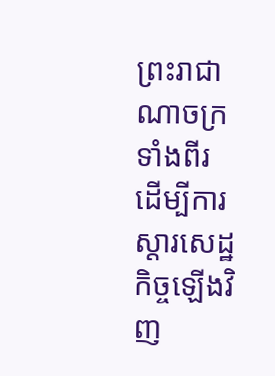ព្រះរាជាណាចក្រទាំងពីរ ដើម្បីការស្តារសេដ្ឋកិច្ចឡើងវិញ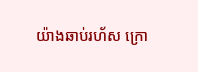យ៉ាងឆាប់រហ័ស ក្រោ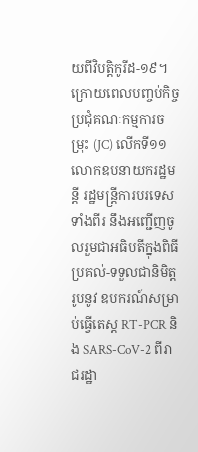យពីវិបត្តិកូរីដ-១៩។
ក្រោយពេលបញ្ចប់កិច្ចប្រជុំគណៈកម្មការចម្រុះ (JC) លើកទី១១ លោកឧបនាយករដ្ឋមន្តី រដ្ឋមន្ត្រីការបរទេសទាំងពីរ នឹងអញ្ជើញចូលរួមជាអធិបតីក្នុងពិធីប្រគល់-ទទួលជានិមិត្តរូបនូវ ឧបករណ៍សម្រាប់ធ្វើតេស្ត RT-PCR និង SARS-CoV-2 ពីរាជរដ្ឋា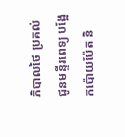ភិបាលថៃ ប្រគល់ជូនមន្ទីរពេទ្យ បង្អែកប៉ោយប៉ែត និ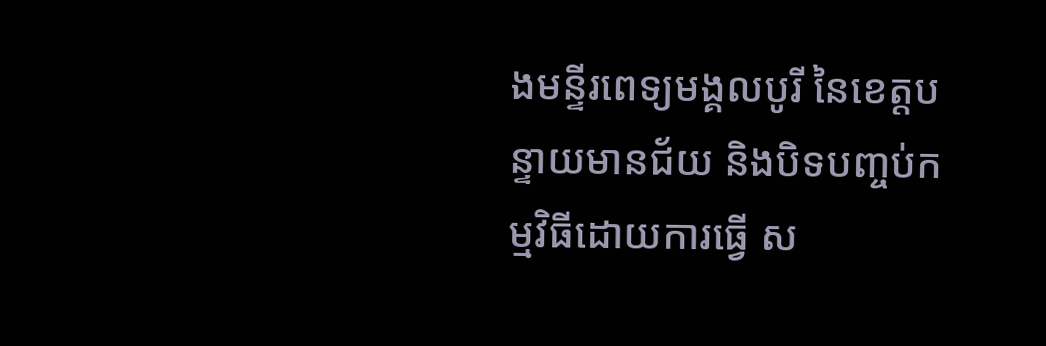ងមន្ទីរពេទ្យមង្គលបូរី នៃខេត្តបន្ទាយមានជ័យ និងបិទបញ្ចប់កម្មវិធីដោយការធ្វើ ស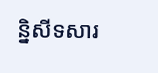ន្និសីទសារ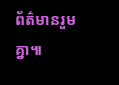ព័ត៌មានរួមគ្នា៕